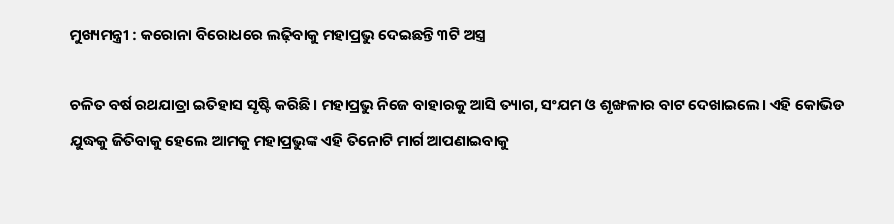ମୁଖ୍ୟମନ୍ତ୍ରୀ : କରୋନା ବିରୋଧରେ ଲଢ଼ିବାକୁ ମହାପ୍ରଭୁ ଦେଇଛନ୍ତି ୩ଟି ଅସ୍ତ୍ର

ଚଳିତ ବର୍ଷ ରଥଯାତ୍ରା ଇତିହାସ ସୃଷ୍ଟି କରିଛି। ମହାପ୍ରଭୁ ନିଜେ ବାହାରକୁ ଆସି ତ୍ୟାଗ, ସଂଯମ ଓ ଶୃଙ୍ଖଳାର ବାଟ ଦେଖାଇଲେ। ଏହି କୋଭିଡ ଯୁଦ୍ଧକୁ ଜିତିବାକୁ ହେଲେ ଆମକୁ ମହାପ୍ରଭୁଙ୍କ ଏହି ତିନୋଟି ମାର୍ଗ ଆପଣାଇବାକୁ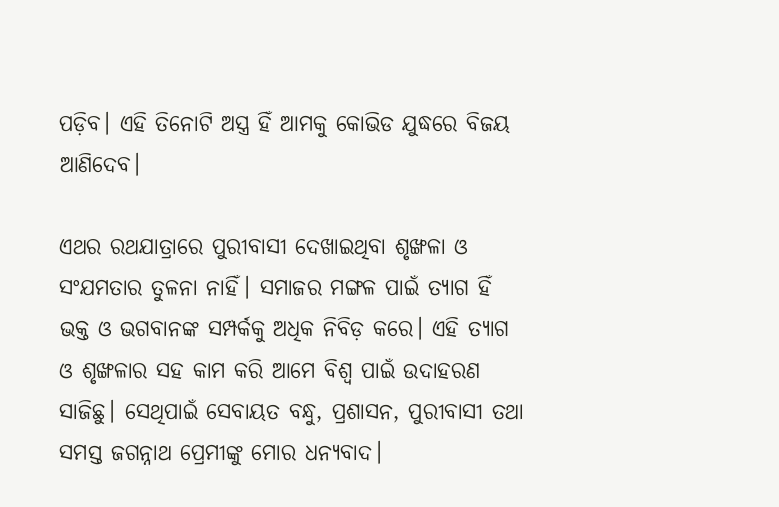ପଡ଼ିବ। ଏହି ତିନୋଟି ଅସ୍ତ୍ର ହିଁ ଆମକୁ କୋଭିଡ ଯୁଦ୍ଧରେ ବିଜୟ ଆଣିଦେବ।

ଏଥର ରଥଯାତ୍ରାରେ ପୁରୀବାସୀ ଦେଖାଇଥିବା ଶୃଙ୍ଖଳା ଓ ସଂଯମତାର ତୁଳନା ନାହିଁ। ସମାଜର ମଙ୍ଗଳ ପାଇଁ ତ୍ୟାଗ ହିଁ ଭକ୍ତ ଓ ଭଗବାନଙ୍କ ସମ୍ପର୍କକୁ ଅଧିକ ନିବିଡ଼ କରେ। ଏହି ତ୍ୟାଗ ଓ ଶୃଙ୍ଖଳାର ସହ କାମ କରି ଆମେ ବିଶ୍ୱ ପାଇଁ ଉଦାହରଣ ସାଜିଛୁ। ସେଥିପାଇଁ ସେବାୟତ ବନ୍ଧୁ, ପ୍ରଶାସନ, ପୁରୀବାସୀ ତଥା ସମସ୍ତ ଜଗନ୍ନାଥ ପ୍ରେମୀଙ୍କୁ ମୋର ଧନ୍ୟବାଦ।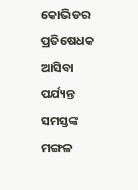କୋଭିଡର ପ୍ରତିଷେଧକ ଆସିବା ପର୍ଯ୍ୟନ୍ତ ସମସ୍ତଙ୍କ ମଙ୍ଗଳ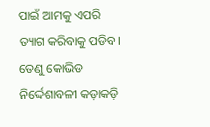ପାଇଁ ଆମକୁ ଏପରି ତ୍ୟାଗ କରିବାକୁ ପଡିବ। ତେଣୁ କୋଭିଡ ନିର୍ଦ୍ଦେଶାବଳୀ କଡ଼ାକଡ଼ି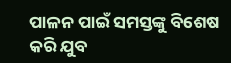ପାଳନ ପାଇଁ ସମସ୍ତଙ୍କୁ ବିଶେଷ କରି ଯୁବ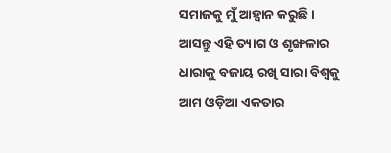ସମାଜକୁ ମୁଁ ଆହ୍ୱାନ କରୁଛି। ଆସନ୍ତୁ ଏହି ତ୍ୟାଗ ଓ ଶୃଙ୍ଖଳାର ଧାରାକୁ ବଜାୟ ରଖି ସାରା ବିଶ୍ୱକୁ ଆମ ଓଡ଼ିଆ ଏକତାର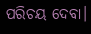ପରିଚୟ ଦେବା।